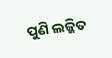ପୁଣି ଲଜ୍ଜିତ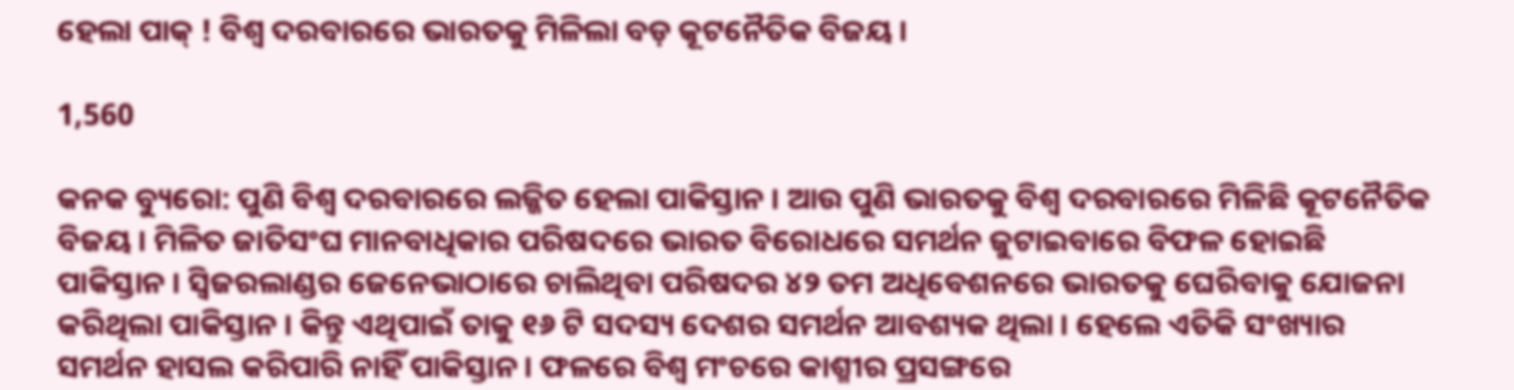ହେଲା ପାକ୍ ! ବିଶ୍ୱ ଦରବାରରେ ଭାରତକୁ ମିଳିଲା ବଡ଼ କୂଟନୈତିକ ବିଜୟ ।

1,560

କନକ ବ୍ୟୁରୋ: ପୁଣି ବିଶ୍ୱ ଦରବାରରେ ଲଜ୍ଜିତ ହେଲା ପାକିସ୍ତାନ । ଆଉ ପୁଣି ଭାରତକୁ ବିଶ୍ୱ ଦରବାରରେ ମିଳିଛି କୂଟନୈତିକ ବିଜୟ । ମିଳିତ ଜାତିସଂଘ ମାନବାଧିକାର ପରିଷଦରେ ଭାରତ ବିରୋଧରେ ସମର୍ଥନ ଜୁଟାଇବାରେ ବିଫଳ ହୋଇଛି ପାକିସ୍ତାନ । ସ୍ୱିଜରଲାଣ୍ଡର ଜେନେଭାଠାରେ ଚାଲିଥିବା ପରିଷଦର ୪୨ ତମ ଅଧିବେଶନରେ ଭାରତକୁ ଘେରିବାକୁ ଯୋଜନା କରିଥିଲା ପାକିସ୍ତାନ । କିନ୍ତୁ ଏଥିପାଇଁ ତାକୁ ୧୬ ଟି ସଦସ୍ୟ ଦେଶର ସମର୍ଥନ ଆବଶ୍ୟକ ଥିଲା । ହେଲେ ଏତିକି ସଂଖ୍ୟାର ସମର୍ଥନ ହାସଲ କରିପାରି ନାହିଁ ପାକିସ୍ତାନ । ଫଳରେ ବିଶ୍ୱ ମଂଚରେ କାଶ୍ମୀର ପ୍ରସଙ୍ଗରେ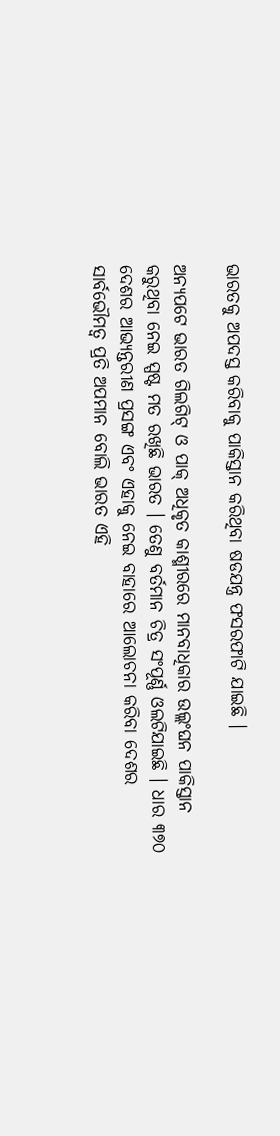ଭାରତକୁ ଅପଦସ୍ତ କରିବାକୁ ପାକିସ୍ତାନ କରିଥିବା ଷଡଯନ୍ତ୍ର ଫସରଫାଟି ଯାଇଛି ।

ଅନ୍ୟପଟେ ଭାରତ ଗିଲଗିଟ୍ ଓ ପାକ୍ ଅଧିକୃତ କାଶ୍ମୀରରେ ମାନବାଧିକାର ଉଲ୍ଲଂଘନ ପାକିସ୍ତାନ କରୁଥିବା ନେଇ ସ୍ପଷ୍ଟ ମତ ରଖିଛି ଭାରତ । ତେଣୁ ବର୍ତମାନ ଚିତ୍ର ସଂପୂର୍ଣ୍ଣ ଓଲଟିଯାଇଛି । ଧାର ୩୭୦ ଦେଶର ଆଭ୍ୟନ୍ତରୀଣ ପ୍ରସଙ୍ଗ ଏବଂ ଏହାକୁ ନେଇ ବାହାରେ ଆଲୋଚନା କରିବା ଦେଶର ସାର୍ବଭୌମତ୍ୱ ପ୍ରତି ଅପମାନ ବୋଲି ଭାରତ ଏହି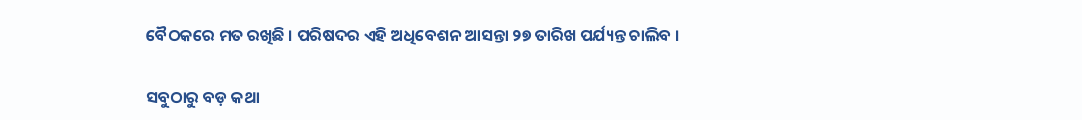ବୈଠକରେ ମତ ରଖିଛି । ପରିଷଦର ଏହି ଅଧିବେଶନ ଆସନ୍ତା ୨୭ ତାରିଖ ପର୍ଯ୍ୟନ୍ତ ଚାଲିବ ।

ସବୁଠାରୁ ବଡ଼ କଥା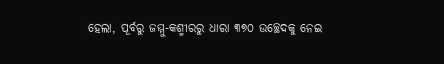ହେଲା, ପୂର୍ବରୁ ଜମ୍ମୁ-କଶ୍ମୀରରୁ ଧାରା ୩୭୦ ଉଚ୍ଛେଦକୁ ନେଇ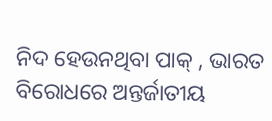ନିଦ ହେଉନଥିବା ପାକ୍ , ଭାରତ ବିରୋଧରେ ଅନ୍ତର୍ଜାତୀୟ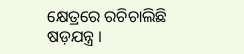କ୍ଷେତ୍ରରେ ରଚିଚାଲିଛି ଷଡ଼ଯନ୍ତ୍ର ।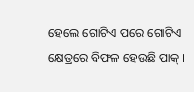ହେଲେ ଗୋଟିଏ ପରେ ଗୋଟିଏ କ୍ଷେତ୍ରରେ ବିଫଳ ହେଉଛି ପାକ୍ ।